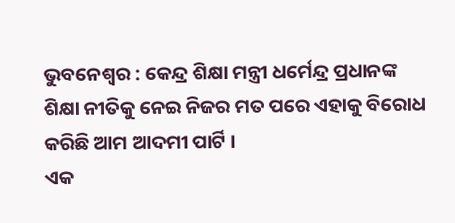ଭୁବନେଶ୍ୱର : କେନ୍ଦ୍ର ଶିକ୍ଷା ମନ୍ତ୍ରୀ ଧର୍ମେନ୍ଦ୍ର ପ୍ରଧାନଙ୍କ ଶିକ୍ଷା ନୀତିକୁ ନେଇ ନିଜର ମତ ପରେ ଏହାକୁ ବିରୋଧ କରିଛି ଆମ ଆଦମୀ ପାର୍ଟି ।
ଏକ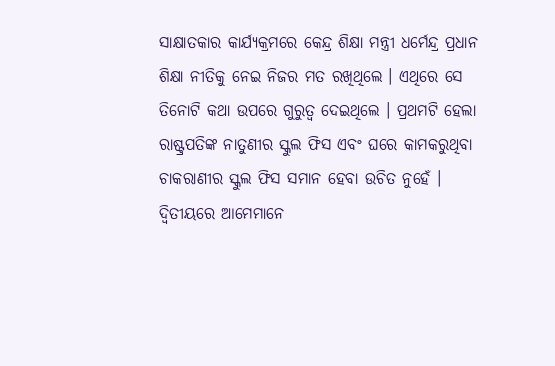ସାକ୍ଷାତକାର କାର୍ଯ୍ୟକ୍ରମରେ କେନ୍ଦ୍ର ଶିକ୍ଷା ମନ୍ତ୍ରୀ ଧର୍ମେନ୍ଦ୍ର ପ୍ରଧାନ ଶିକ୍ଷା ନୀତିକୁ ନେଇ ନିଜର ମତ ରଖିଥିଲେ । ଏଥିରେ ସେ ତିନୋଟି କଥା ଉପରେ ଗୁରୁତ୍ୱ ଦେଇଥିଲେ । ପ୍ରଥମଟି ହେଲା ରାଷ୍ଟ୍ରପତିଙ୍କ ନାତୁଣୀର ସ୍କୁଲ ଫିସ ଏବଂ ଘରେ କାମକରୁଥିବା ଚାକରାଣୀର ସ୍କୁଲ ଫିସ ସମାନ ହେବା ଉଚିତ ନୁହେଁ । ଦ୍ୱିତୀୟରେ ଆମେମାନେ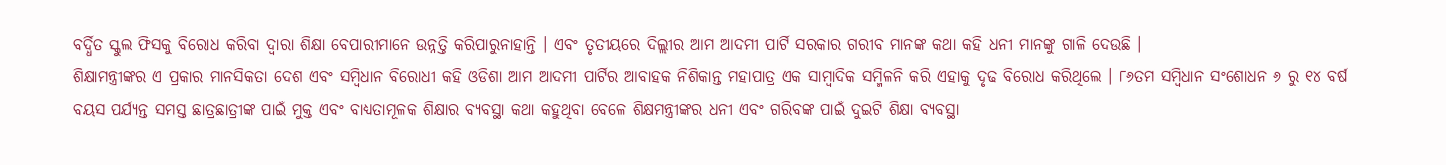ବର୍ଦ୍ଧିତ ସ୍କୁଲ ଫିସକୁ ବିରୋଧ କରିବା ଦ୍ୱାରା ଶିକ୍ଷା ବେପାରୀମାନେ ଉନ୍ନତ୍ତି କରିପାରୁନାହାନ୍ତି । ଏବଂ ତୃତୀୟରେ ଦିଲ୍ଲୀର ଆମ ଆଦମୀ ପାର୍ଟି ସରକାର ଗରୀବ ମାନଙ୍କ କଥା କହି ଧନୀ ମାନଙ୍କୁ ଗାଳି ଦେଉଛି ।
ଶିକ୍ଷାମନ୍ତ୍ରୀଙ୍କର ଏ ପ୍ରକାର ମାନସିକତା ଦେଶ ଏବଂ ସମ୍ବିଧାନ ବିରୋଧୀ କହି ଓଡିଶା ଆମ ଆଦମୀ ପାର୍ଟିର ଆବାହକ ନିଶିକାନ୍ତ ମହାପାତ୍ର ଏକ ସାମ୍ୱାଦିକ ସମ୍ମିଳନି କରି ଏହାକୁ ଦୃଢ ବିରୋଧ କରିଥିଲେ । ୮୬ତମ ସମ୍ବିଧାନ ସଂଶୋଧନ ୬ ରୁ ୧୪ ବର୍ଷ ବୟସ ପର୍ଯ୍ୟନ୍ତ ସମସ୍ତ ଛାତ୍ରଛାତ୍ରୀଙ୍କ ପାଇଁ ମୁକ୍ତ ଏବଂ ବାଧ୍ୟତାମୂଳକ ଶିକ୍ଷାର ବ୍ୟବସ୍ଥା କଥା କହୁଥିବା ବେଳେ ଶିକ୍ଷମନ୍ତ୍ରୀଙ୍କର ଧନୀ ଏବଂ ଗରିବଙ୍କ ପାଇଁ ଦୁଇଟି ଶିକ୍ଷା ବ୍ୟବସ୍ଥା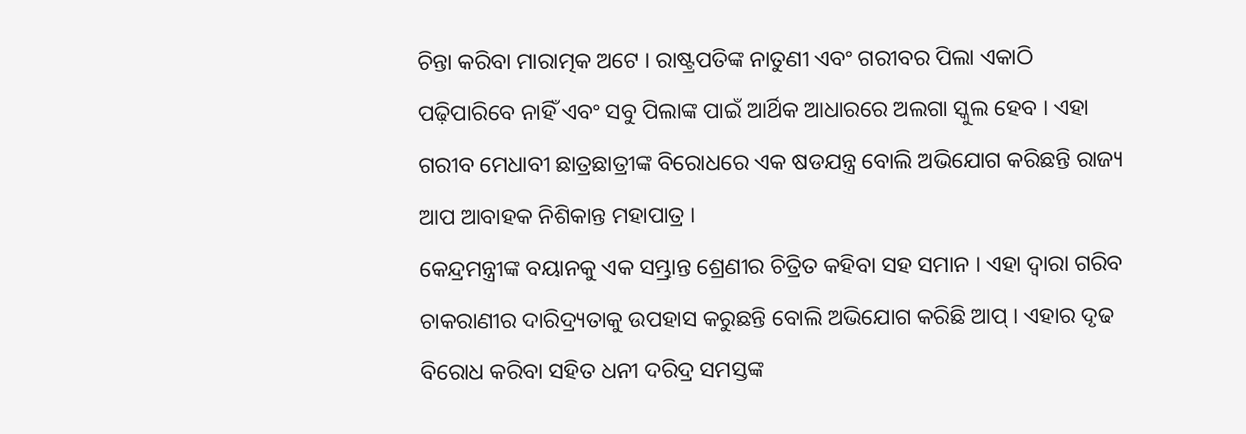ଚିନ୍ତା କରିବା ମାରାତ୍ମକ ଅଟେ । ରାଷ୍ଟ୍ରପତିଙ୍କ ନାତୁଣୀ ଏବଂ ଗରୀବର ପିଲା ଏକାଠି ପଢ଼ିପାରିବେ ନାହିଁ ଏବଂ ସବୁ ପିଲାଙ୍କ ପାଇଁ ଆର୍ଥିକ ଆଧାରରେ ଅଲଗା ସ୍କୁଲ ହେବ । ଏହା ଗରୀବ ମେଧାବୀ ଛାତ୍ରଛାତ୍ରୀଙ୍କ ବିରୋଧରେ ଏକ ଷଡଯନ୍ତ୍ର ବୋଲି ଅଭିଯୋଗ କରିଛନ୍ତି ରାଜ୍ୟ ଆପ ଆବାହକ ନିଶିକାନ୍ତ ମହାପାତ୍ର ।
କେନ୍ଦ୍ରମନ୍ତ୍ରୀଙ୍କ ବୟାନକୁ ଏକ ସମ୍ଭ୍ରାନ୍ତ ଶ୍ରେଣୀର ଚିତ୍ରିତ କହିବା ସହ ସମାନ । ଏହା ଦ୍ବାରା ଗରିବ ଚାକରାଣୀର ଦାରିଦ୍ର୍ୟତାକୁ ଉପହାସ କରୁଛନ୍ତି ବୋଲି ଅଭିଯୋଗ କରିଛି ଆପ୍ । ଏହାର ଦୃଢ ବିରୋଧ କରିବା ସହିତ ଧନୀ ଦରିଦ୍ର ସମସ୍ତଙ୍କ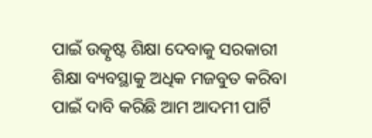ପାଇଁ ଉତ୍କୃଷ୍ଟ ଶିକ୍ଷା ଦେବାକୁ ସରକାରୀ ଶିକ୍ଷା ବ୍ୟବସ୍ଥାକୁ ଅଧିକ ମଜବୁତ କରିବା ପାଇଁ ଦାବି କରିଛି ଆମ ଆଦମୀ ପାର୍ଟି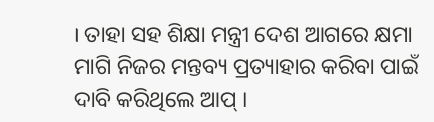। ତାହା ସହ ଶିକ୍ଷା ମନ୍ତ୍ରୀ ଦେଶ ଆଗରେ କ୍ଷମା ମାଗି ନିଜର ମନ୍ତବ୍ୟ ପ୍ରତ୍ୟାହାର କରିବା ପାଇଁ ଦାବି କରିଥିଲେ ଆପ୍ ।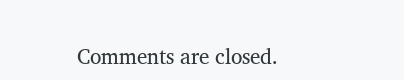Comments are closed.